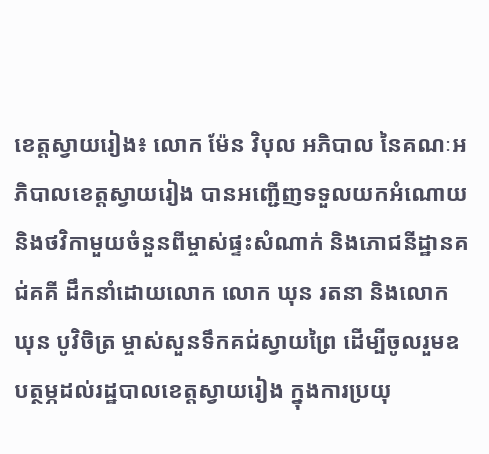ខេត្តស្វាយរៀង៖ លោក ម៉ែន វិបុល អភិបាល នៃគណៈអភិបាលខេត្តស្វាយរៀង បានអញ្ជើញទទួលយកអំណោយ និងថវិកាមួយចំនួនពីម្ចាស់ផ្ទះសំណាក់ និងភោជនីដ្ឋានគជ់គគី ដឹកនាំដោយលោក លោក ឃុន រតនា និងលោក ឃុន បូវិចិត្រ ម្ចាស់សួនទឹកគជ់ស្វាយព្រៃ ដើម្បីចូលរួមឧបត្ថម្ភដល់រដ្ឋបាលខេត្តស្វាយរៀង ក្នុងការប្រយុ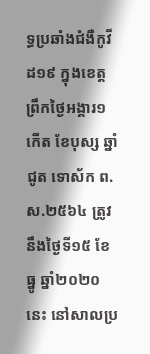ទ្ធប្រឆាំងជំងឺកូវីដ១៩ ក្នុងខេត្ត ព្រឹកថ្ងៃអង្គារ១កើត ខែបុស្ស ឆ្នាំជូត ទោស័ក ព.ស.២៥៦៤ ត្រូវនឹងថ្ងៃទី១៥ ខែធ្នូ ឆ្នាំ២០២០នេះ នៅសាលប្រ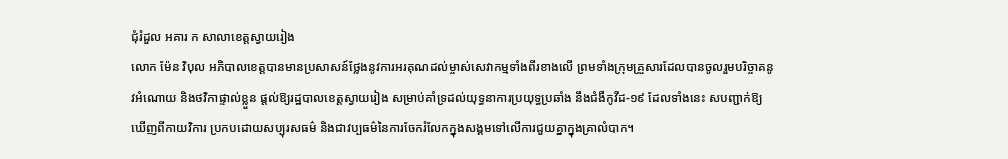ជុំរំដួល អគារ ក សាលាខេត្តស្វាយរៀង
លោក ម៉ែន វិបុល អភិបាលខេត្តបានមានប្រសាសន៍ថ្លែងនូវការអរគុណដល់ម្ចាស់សេវាកម្មទាំងពីរខាងលើ ព្រមទាំងក្រុមគ្រួសារដែលបានចូលរួមបរិច្ចាគនូវអំណោយ និងថវិកាផ្ទាល់ខ្លួន ផ្តល់ឱ្យរដ្ឋបាលខេត្តស្វាយរៀង សម្រាប់គាំទ្រដល់យុទ្ធនាការប្រយុទ្ធប្រឆាំង នឹងជំងឺកូវីដ-១៩ ដែលទាំងនេះ សបញ្ជាក់ឱ្យឃើញពីកាយវិការ ប្រកបដោយសប្បុរសធម៌ និងជាវប្បធម៌នៃការចែករំលែកក្នុងសង្គមទៅលើការជួយគ្នាក្នុងគ្រាលំបាក។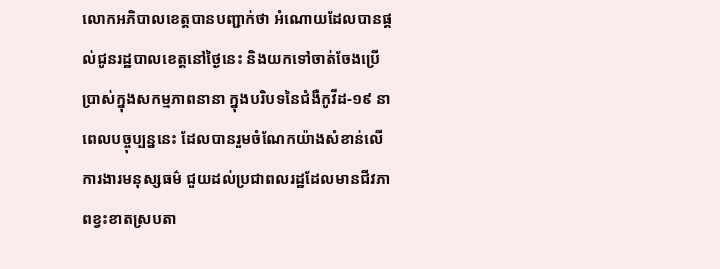លោកអភិបាលខេត្តបានបញ្ជាក់ថា អំណោយដែលបានផ្ដល់ជូនរដ្ឋបាលខេត្តនៅថ្ងៃនេះ និងយកទៅចាត់ចែងប្រើប្រាស់ក្នុងសកម្មភាពនានា ក្នុងបរិបទនៃជំងឺកូវីដ-១៩ នាពេលបច្ចុប្បន្ននេះ ដែលបានរួមចំណែកយ៉ាងសំខាន់លើការងារមនុស្សធម៌ ជួយដល់ប្រជាពលរដ្ឋដែលមានជីវភាពខ្វះខាតស្របតា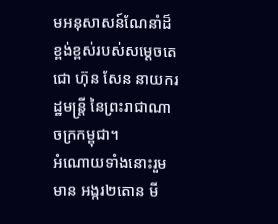មអនុសាសន៍ណែនាំដ៏ខ្ពង់ខ្ពស់របស់សម្ដេចតេជោ ហ៊ុន សែន នាយករដ្ឋមន្ត្រី នៃព្រះរាជាណាចក្រកម្ពុជា។
អំណោយទាំងនោះរួមមាន អង្ករ២តោន មី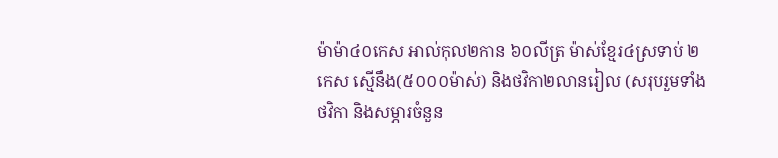ម៉ាម៉ា៤០កេស អាល់កុល២កាន ៦០លីត្រ ម៉ាស់ខ្មែរ៤ស្រទាប់ ២កេស ស្មើនឹង(៥០០០ម៉ាស់) និងថវិកា២លានរៀល (សរុបរួមទាំងថវិកា និងសម្ភារចំនួន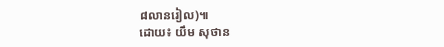៨លានរៀល)៕
ដោយ៖ យឹម សុថាន